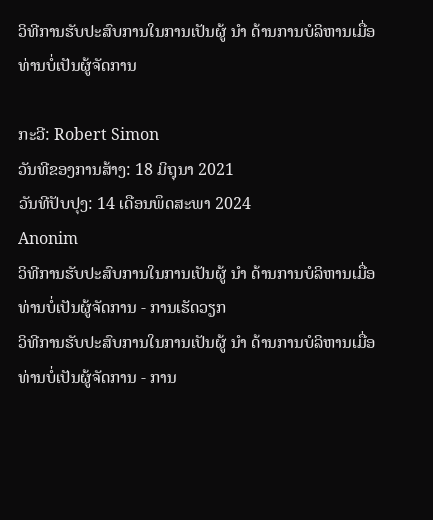ວິທີການຮັບປະສົບການໃນການເປັນຜູ້ ນຳ ດ້ານການບໍລິຫານເມື່ອທ່ານບໍ່ເປັນຜູ້ຈັດການ

ກະວີ: Robert Simon
ວັນທີຂອງການສ້າງ: 18 ມິຖຸນາ 2021
ວັນທີປັບປຸງ: 14 ເດືອນພຶດສະພາ 2024
Anonim
ວິທີການຮັບປະສົບການໃນການເປັນຜູ້ ນຳ ດ້ານການບໍລິຫານເມື່ອທ່ານບໍ່ເປັນຜູ້ຈັດການ - ການເຮັດວຽກ
ວິທີການຮັບປະສົບການໃນການເປັນຜູ້ ນຳ ດ້ານການບໍລິຫານເມື່ອທ່ານບໍ່ເປັນຜູ້ຈັດການ - ການ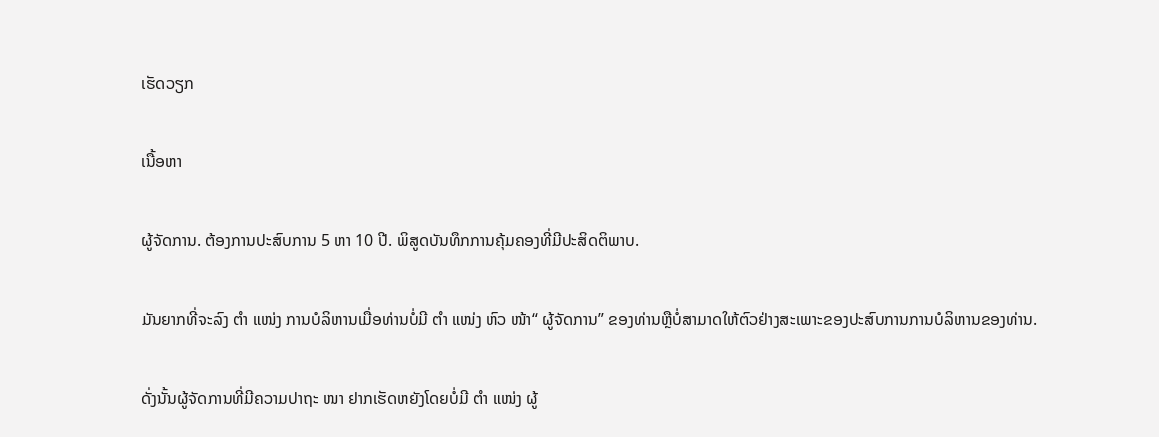ເຮັດວຽກ

ເນື້ອຫາ

ຜູ້ຈັດການ. ຕ້ອງການປະສົບການ 5 ຫາ 10 ປີ. ພິສູດບັນທຶກການຄຸ້ມຄອງທີ່ມີປະສິດຕິພາບ.

ມັນຍາກທີ່ຈະລົງ ຕຳ ແໜ່ງ ການບໍລິຫານເມື່ອທ່ານບໍ່ມີ ຕຳ ແໜ່ງ ຫົວ ໜ້າ“ ຜູ້ຈັດການ” ຂອງທ່ານຫຼືບໍ່ສາມາດໃຫ້ຕົວຢ່າງສະເພາະຂອງປະສົບການການບໍລິຫານຂອງທ່ານ.

ດັ່ງນັ້ນຜູ້ຈັດການທີ່ມີຄວາມປາຖະ ໜາ ຢາກເຮັດຫຍັງໂດຍບໍ່ມີ ຕຳ ແໜ່ງ ຜູ້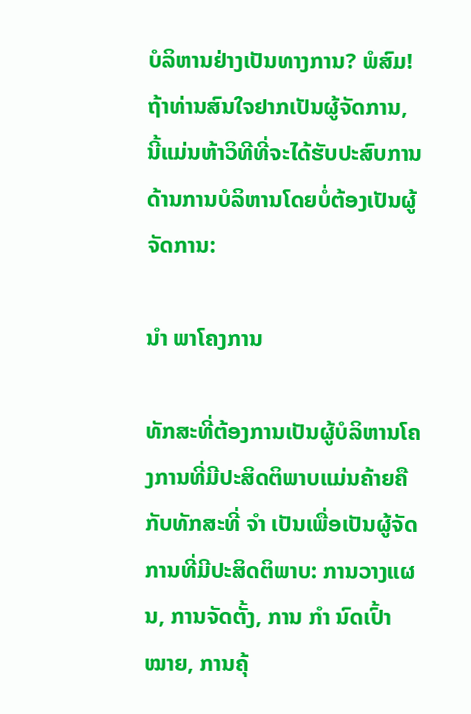ບໍລິຫານຢ່າງເປັນທາງການ? ພໍສົມ! ຖ້າທ່ານສົນໃຈຢາກເປັນຜູ້ຈັດການ, ນີ້ແມ່ນຫ້າວິທີທີ່ຈະໄດ້ຮັບປະສົບການດ້ານການບໍລິຫານໂດຍບໍ່ຕ້ອງເປັນຜູ້ຈັດການ:

ນຳ ພາໂຄງການ

ທັກສະທີ່ຕ້ອງການເປັນຜູ້ບໍລິຫານໂຄງການທີ່ມີປະສິດຕິພາບແມ່ນຄ້າຍຄືກັບທັກສະທີ່ ຈຳ ເປັນເພື່ອເປັນຜູ້ຈັດການທີ່ມີປະສິດຕິພາບ: ການວາງແຜນ, ການຈັດຕັ້ງ, ການ ກຳ ນົດເປົ້າ ໝາຍ, ການຄຸ້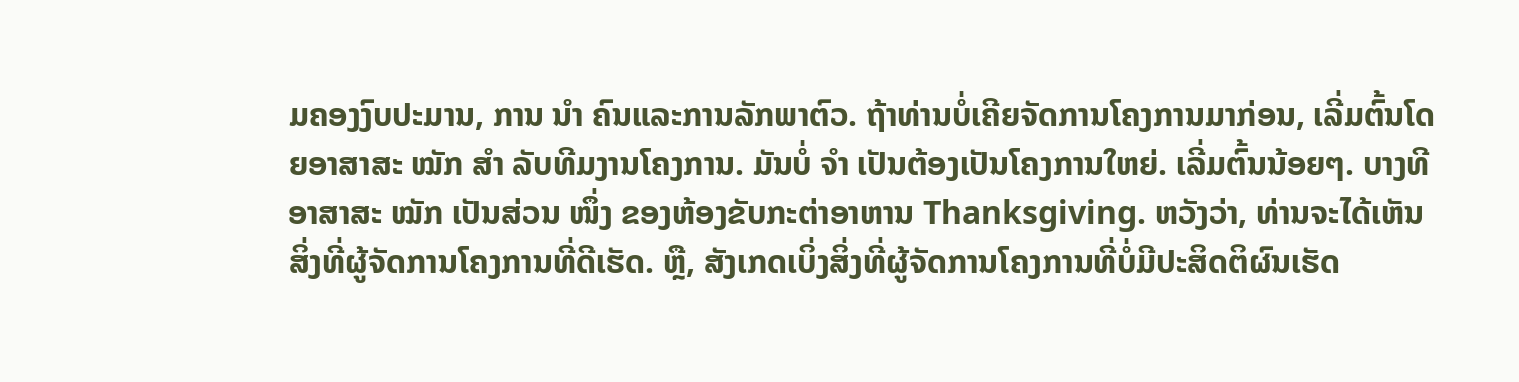ມຄອງງົບປະມານ, ການ ນຳ ຄົນແລະການລັກພາຕົວ. ຖ້າທ່ານບໍ່ເຄີຍຈັດການໂຄງການມາກ່ອນ, ເລີ່ມຕົ້ນໂດຍອາສາສະ ໝັກ ສຳ ລັບທີມງານໂຄງການ. ມັນບໍ່ ຈຳ ເປັນຕ້ອງເປັນໂຄງການໃຫຍ່. ເລີ່ມຕົ້ນນ້ອຍໆ. ບາງທີອາສາສະ ໝັກ ເປັນສ່ວນ ໜຶ່ງ ຂອງຫ້ອງຂັບກະຕ່າອາຫານ Thanksgiving. ຫວັງວ່າ, ທ່ານຈະໄດ້ເຫັນສິ່ງທີ່ຜູ້ຈັດການໂຄງການທີ່ດີເຮັດ. ຫຼື, ສັງເກດເບິ່ງສິ່ງທີ່ຜູ້ຈັດການໂຄງການທີ່ບໍ່ມີປະສິດຕິຜົນເຮັດ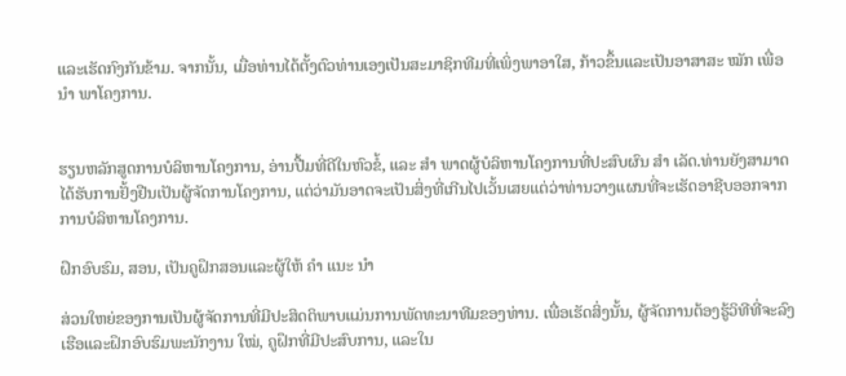ແລະເຮັດກົງກັນຂ້າມ. ຈາກນັ້ນ, ເມື່ອທ່ານໄດ້ຕັ້ງຕົວທ່ານເອງເປັນສະມາຊິກທີມທີ່ເພິ່ງພາອາໃສ, ກ້າວຂຶ້ນແລະເປັນອາສາສະ ໝັກ ເພື່ອ ນຳ ພາໂຄງການ.


ຮຽນຫລັກສູດການບໍລິຫານໂຄງການ, ອ່ານປື້ມທີ່ດີໃນຫົວຂໍ້, ແລະ ສຳ ພາດຜູ້ບໍລິຫານໂຄງການທີ່ປະສົບຜົນ ສຳ ເລັດ.ທ່ານຍັງສາມາດໄດ້ຮັບການຢັ້ງຢືນເປັນຜູ້ຈັດການໂຄງການ, ແຕ່ວ່າມັນອາດຈະເປັນສິ່ງທີ່ເກີນໄປເວັ້ນເສຍແຕ່ວ່າທ່ານວາງແຜນທີ່ຈະເຮັດອາຊີບອອກຈາກການບໍລິຫານໂຄງການ.

ຝຶກອົບຮົມ, ສອນ, ເປັນຄູຝຶກສອນແລະຜູ້ໃຫ້ ຄຳ ແນະ ນຳ

ສ່ວນໃຫຍ່ຂອງການເປັນຜູ້ຈັດການທີ່ມີປະສິດຕິພາບແມ່ນການພັດທະນາທີມຂອງທ່ານ. ເພື່ອເຮັດສິ່ງນັ້ນ, ຜູ້ຈັດການຕ້ອງຮູ້ວິທີທີ່ຈະລົງເຮືອແລະຝຶກອົບຮົມພະນັກງານ ໃໝ່, ຄູຝຶກທີ່ມີປະສົບການ, ແລະໃນ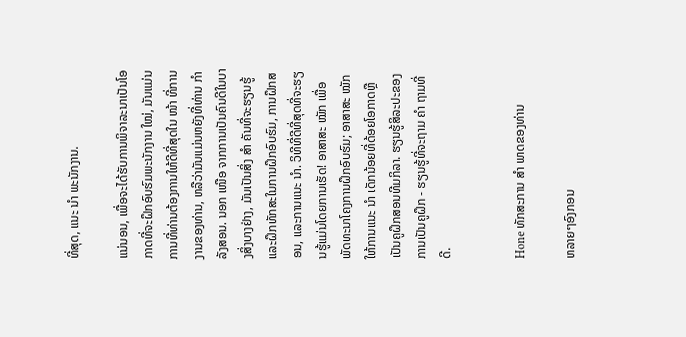ທີ່ສຸດ, ແນະ ນຳ ພະນັກງານ.

ແນ່ນອນ, ເພື່ອຈະໄດ້ຮັບການພິຈາລະນາເປັນໂອກາດທີ່ຈະຝຶກອົບຮົມພະນັກງານ ໃໝ່, ມັນແມ່ນການທີ່ທ່ານຕ້ອງການໃຫ້ດີທີ່ສຸດໃນ ໜ້າ ທີ່ການງານຂອງທ່ານ, ຫລືວ່າມັນແມ່ນຫຍັງທີ່ທ່ານ ກຳ ລັງສອນ. ນອກ ເໜືອ ຈາກການເປັນຄົນດີໃນບາງສິ່ງບາງຢ່າງ, ມັນເປັນສິ່ງ ສຳ ຄັນທີ່ຈະຮຽນຮູ້ແລະຝຶກທັກສະໃນການຝຶກອົບຮົມ, ການຝຶກສອນ, ແລະການແນະ ນຳ. ວິທີທີ່ດີທີ່ສຸດທີ່ຈະຮຽນຮູ້ແມ່ນໂດຍການເຮັດ! ອາສາສະ ໝັກ ເພື່ອພັດທະນາໂຄງການຝຶກອົບຮົມ; ອາສາສະ ໝັກ ໃຫ້ການແນະ ນຳ ເດັກນ້ອຍທີ່ດ້ອຍໂອກາດຫຼືເປັນຄູຝຶກສອນທີມກິລາ. ຮຽນຮູ້ສິລະປະຂອງການເປັນຄູຝຶກ - ຮຽນຮູ້ທີ່ຈະຖາມ ຄຳ ຖາມທີ່ດີ.


Hone ທັກສະການ ສຳ ພາດຂອງທ່ານ

ຫລາຍໆອົງກອນ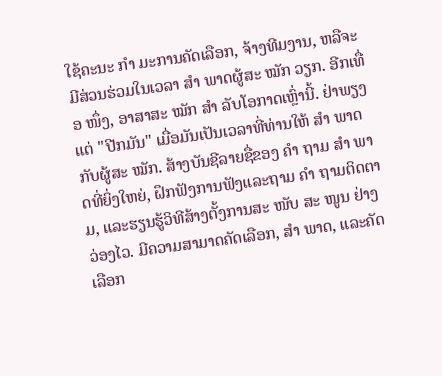ໃຊ້ຄະນະ ກຳ ມະການຄັດເລືອກ, ຈ້າງທີມງານ, ຫລືຈະມີສ່ວນຮ່ວມໃນເວລາ ສຳ ພາດຜູ້ສະ ໝັກ ວຽກ. ອີກເທື່ອ ໜຶ່ງ, ອາສາສະ ໝັກ ສຳ ລັບໂອກາດເຫຼົ່ານີ້. ຢ່າພຽງແຕ່ "ປີກມັນ" ເມື່ອມັນເປັນເວລາທີ່ທ່ານໃຫ້ ສຳ ພາດກັບຜູ້ສະ ໝັກ. ສ້າງບັນຊີລາຍຊື່ຂອງ ຄຳ ຖາມ ສຳ ພາດທີ່ຍິ່ງໃຫຍ່, ຝຶກຟັງການຟັງແລະຖາມ ຄຳ ຖາມຕິດຕາມ, ແລະຮຽນຮູ້ວິທີສ້າງຕັ້ງການສະ ໜັບ ສະ ໜູນ ຢ່າງວ່ອງໄວ. ມີຄວາມສາມາດຄັດເລືອກ, ສຳ ພາດ, ແລະຄັດເລືອກ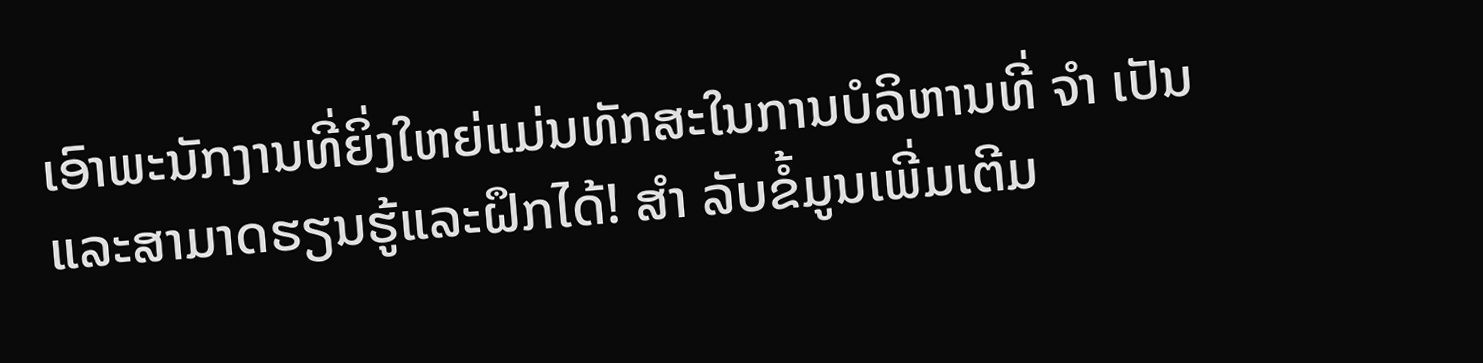ເອົາພະນັກງານທີ່ຍິ່ງໃຫຍ່ແມ່ນທັກສະໃນການບໍລິຫານທີ່ ຈຳ ເປັນແລະສາມາດຮຽນຮູ້ແລະຝຶກໄດ້! ສຳ ລັບຂໍ້ມູນເພີ່ມເຕີມ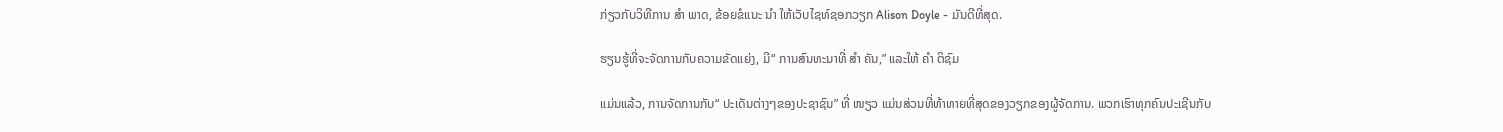ກ່ຽວກັບວິທີການ ສຳ ພາດ, ຂ້ອຍຂໍແນະ ນຳ ໃຫ້ເວັບໄຊທ໌ຊອກວຽກ Alison Doyle - ມັນດີທີ່ສຸດ.

ຮຽນຮູ້ທີ່ຈະຈັດການກັບຄວາມຂັດແຍ່ງ, ມີ“ ການສົນທະນາທີ່ ສຳ ຄັນ,” ແລະໃຫ້ ຄຳ ຕິຊົມ

ແມ່ນແລ້ວ, ການຈັດການກັບ“ ປະເດັນຕ່າງໆຂອງປະຊາຊົນ” ທີ່ ໜຽວ ແມ່ນສ່ວນທີ່ທ້າທາຍທີ່ສຸດຂອງວຽກຂອງຜູ້ຈັດການ. ພວກເຮົາທຸກຄົນປະເຊີນກັບ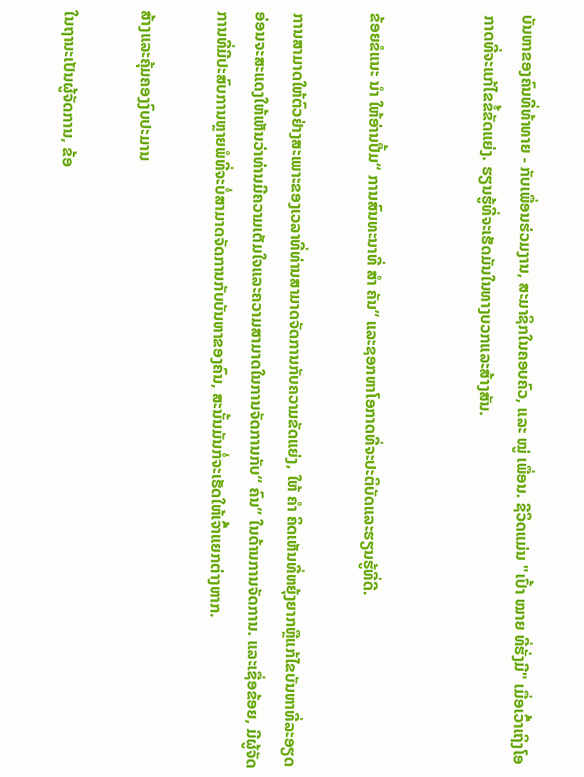ບັນຫາຂອງຄົນທີ່ທ້າທາຍ - ກັບເພື່ອນຮ່ວມງານ, ສະມາຊິກໃນຄອບຄົວ, ແລະ ໝູ່ ເພື່ອນ. ຊີວິດແມ່ນ "ເປົ້າ ໝາຍ ທີ່ຮັ່ງມີ" ເມື່ອເວົ້າເຖິງໂອກາດທີ່ຈະແກ້ໄຂຂໍ້ຂັດແຍ່ງ. ຮຽນຮູ້ທີ່ຈະເຮັດມັນໃນທາງບວກແລະສ້າງສັນ.


ຂ້ອຍຂໍແນະ ນຳ ໃຫ້ອ່ານປື້ມ“ ການສົນທະນາທີ່ ສຳ ຄັນ” ແລະຊອກຫາໂອກາດທີ່ຈະປະຕິບັດແລະຮຽນຮູ້ທີ່ດີ.

ການສາມາດໃຫ້ຕົວຢ່າງສະເພາະຂອງເວລາທີ່ທ່ານສາມາດຈັດການກັບຄວາມຂັດແຍ່ງ, ໃຫ້ ຄຳ ຄິດເຫັນທີ່ຫຍຸ້ງຍາກຫຼືແກ້ໄຂບັນຫາທີ່ລະອຽດອ່ອນຈະສະແດງໃຫ້ເຫັນວ່າທ່ານມີຄວາມເຕັມໃຈແລະຄວາມສາມາດໃນການຈັດການກັບ“ ຄົນ” ໃນດ້ານການຈັດການ. ແລະເຊື່ອຂ້ອຍ, ມີຜູ້ຈັດການທີ່ມີປະສົບການຫຼາຍພໍທີ່ຈະບໍ່ສາມາດຈັດການກັບບັນຫາຂອງຄົນ, ສະນັ້ນມັນກໍ່ຈະເຮັດໃຫ້ເຈົ້າແຍກຕ່າງຫາກ.

ສ້າງແລະຄຸ້ມຄອງງົບປະມານ

ໃນຖານະເປັນຜູ້ຈັດການ, ຂ້ອ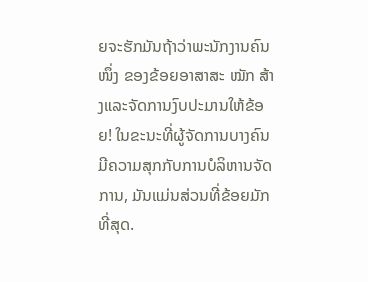ຍຈະຮັກມັນຖ້າວ່າພະນັກງານຄົນ ໜຶ່ງ ຂອງຂ້ອຍອາສາສະ ໝັກ ສ້າງແລະຈັດການງົບປະມານໃຫ້ຂ້ອຍ! ໃນຂະນະທີ່ຜູ້ຈັດການບາງຄົນມີຄວາມສຸກກັບການບໍລິຫານຈັດການ, ມັນແມ່ນສ່ວນທີ່ຂ້ອຍມັກທີ່ສຸດ.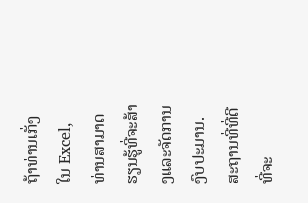ຖ້າທ່ານເກັ່ງໃນ Excel, ທ່ານສາມາດຮຽນຮູ້ທີ່ຈະສ້າງແລະຈັດການງົບປະມານ. ສະຖານທີ່ທີ່ດີທີ່ຈະ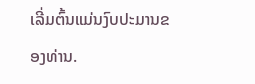ເລີ່ມຕົ້ນແມ່ນງົບປະມານຂອງທ່ານ.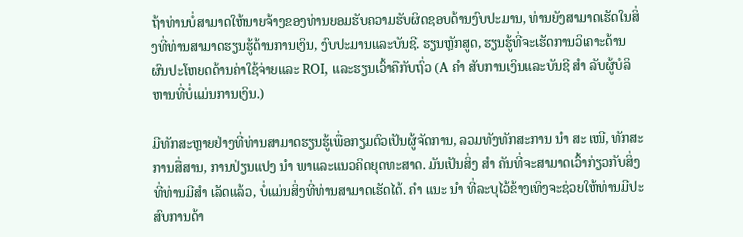ຖ້າທ່ານບໍ່ສາມາດໃຫ້ນາຍຈ້າງຂອງທ່ານຍອມຮັບຄວາມຮັບຜິດຊອບດ້ານງົບປະມານ, ທ່ານຍັງສາມາດເຮັດໃນສິ່ງທີ່ທ່ານສາມາດຮຽນຮູ້ດ້ານການເງິນ, ງົບປະມານແລະບັນຊີ. ຮຽນຫຼັກສູດ, ຮຽນຮູ້ທີ່ຈະເຮັດການວິເຄາະດ້ານຜົນປະໂຫຍດດ້ານຄ່າໃຊ້ຈ່າຍແລະ ROI, ແລະຮຽນເວົ້າຄືກັບຖົ່ວ (A ຄຳ ສັບການເງິນແລະບັນຊີ ສຳ ລັບຜູ້ບໍລິຫານທີ່ບໍ່ແມ່ນການເງິນ.)

ມີທັກສະຫຼາຍຢ່າງທີ່ທ່ານສາມາດຮຽນຮູ້ເພື່ອກຽມຕົວເປັນຜູ້ຈັດການ, ລວມທັງທັກສະການ ນຳ ສະ ເໜີ, ທັກສະການສື່ສານ, ການປ່ຽນແປງ ນຳ ພາແລະແນວຄິດຍຸດທະສາດ. ມັນເປັນສິ່ງ ສຳ ຄັນທີ່ຈະສາມາດເວົ້າກ່ຽວກັບສິ່ງທີ່ທ່ານມີສຳ ເລັດແລ້ວ, ບໍ່ແມ່ນສິ່ງທີ່ທ່ານສາມາດເຮັດໄດ້. ຄຳ ແນະ ນຳ ທີ່ລະບຸໄວ້ຂ້າງເທິງຈະຊ່ວຍໃຫ້ທ່ານມີປະສົບການດ້າ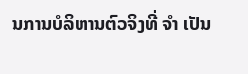ນການບໍລິຫານຕົວຈິງທີ່ ຈຳ ເປັນ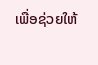ເພື່ອຊ່ວຍໃຫ້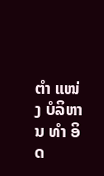ຕຳ ແໜ່ງ ບໍລິຫານ ທຳ ອິດ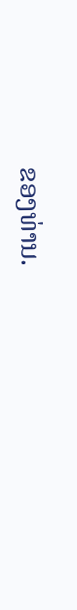ຂອງທ່ານ.